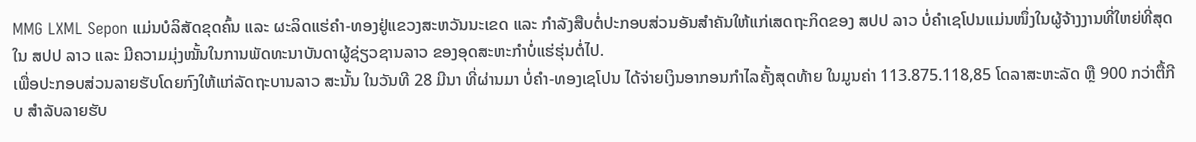MMG LXML Sepon ແມ່ນບໍລິສັດຂຸດຄົ້ນ ແລະ ຜະລິດແຮ່ຄຳ-ທອງຢູ່ແຂວງສະຫວັນນະເຂດ ແລະ ກຳລັງສືບຕໍ່ປະກອບສ່ວນອັນສຳຄັນໃຫ້ແກ່ເສດຖະກິດຂອງ ສປປ ລາວ ບໍ່ຄຳເຊໂປນແມ່ນໜຶ່ງໃນຜູ້ຈ້າງງານທີ່ໃຫຍ່ທີ່ສຸດໃນ ສປປ ລາວ ແລະ ມີຄວາມມຸ່ງໝັ້ນໃນການພັດທະນາບັນດາຜູ້ຊ່ຽວຊານລາວ ຂອງອຸດສະຫະກຳບໍ່ແຮ່ຮຸ່ນຕໍ່ໄປ.
ເພື່ອປະກອບສ່ວນລາຍຮັບໂດຍກົງໃຫ້ແກ່ລັດຖະບານລາວ ສະນັ້ນ ໃນວັນທີ 28 ມີນາ ທີ່ຜ່ານມາ ບໍ່ຄຳ-ທອງເຊໂປນ ໄດ້ຈ່າຍເງິນອາກອນກຳໄລຄັ້ງສຸດທ້າຍ ໃນມູນຄ່າ 113.875.118,85 ໂດລາສະຫະລັດ ຫຼື 900 ກວ່າຕື້ກີບ ສຳລັບລາຍຮັບ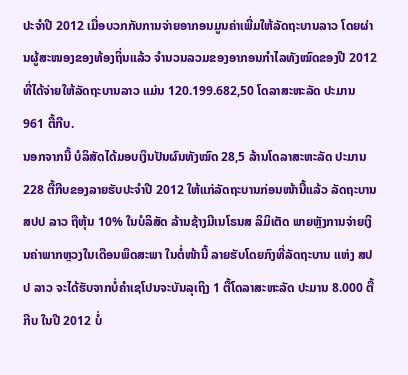ປະຈຳປີ 2012 ເມື່ອບວກກັບການຈ່າຍອາກອນມູນຄ່າເພີ່ມໃຫ້ລັດຖະບານລາວ ໂດຍຜ່ານຜູ້ສະໜອງຂອງທ້ອງຖິ່ນແລ້ວ ຈຳນວນລວມຂອງອາກອນກຳໄລທັງໝົດຂອງປີ 2012 ທີ່ໄດ້ຈ່າຍໃຫ້ລັດຖະບານລາວ ແມ່ນ 120.199.682,50 ໂດລາສະຫະລັດ ປະມານ 961 ຕື້ກີບ.
ນອກຈາກນີ້ ບໍລິສັດໄດ້ມອບເງິນປັນຜົນທັງໝົດ 28,5 ລ້ານໂດລາສະຫະລັດ ປະມານ 228 ຕື້ກີບຂອງລາຍຮັບປະຈຳປີ 2012 ໃຫ້ແກ່ລັດຖະບານກ່ອນໜ້ານີ້ແລ້ວ ລັດຖະບານ ສປປ ລາວ ຖືຫຸ້ນ 10% ໃນບໍລິສັດ ລ້ານຊ້າງມີເນໂຣນສ ລິມິເຕັດ ພາຍຫຼັງການຈ່າຍເງິນຄ່າພາກຫຼວງໃນເດືອນພຶດສະພາ ໃນຕໍ່ໜ້ານີ້ ລາຍຮັບໂດຍກົງທີ່ລັດຖະບານ ແຫ່ງ ສປປ ລາວ ຈະໄດ້ຮັບຈາກບໍ່ຄຳເຊໂປນຈະບັນລຸເຖິງ 1 ຕື້ໂດລາສະຫະລັດ ປະມານ 8.000 ຕື້ກີບ ໃນປີ 2012 ບໍ່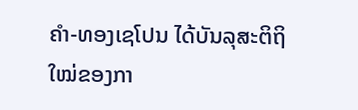ຄຳ-ທອງເຊໂປນ ໄດ້ບັນລຸສະຕິຖິໃໝ່ຂອງກາ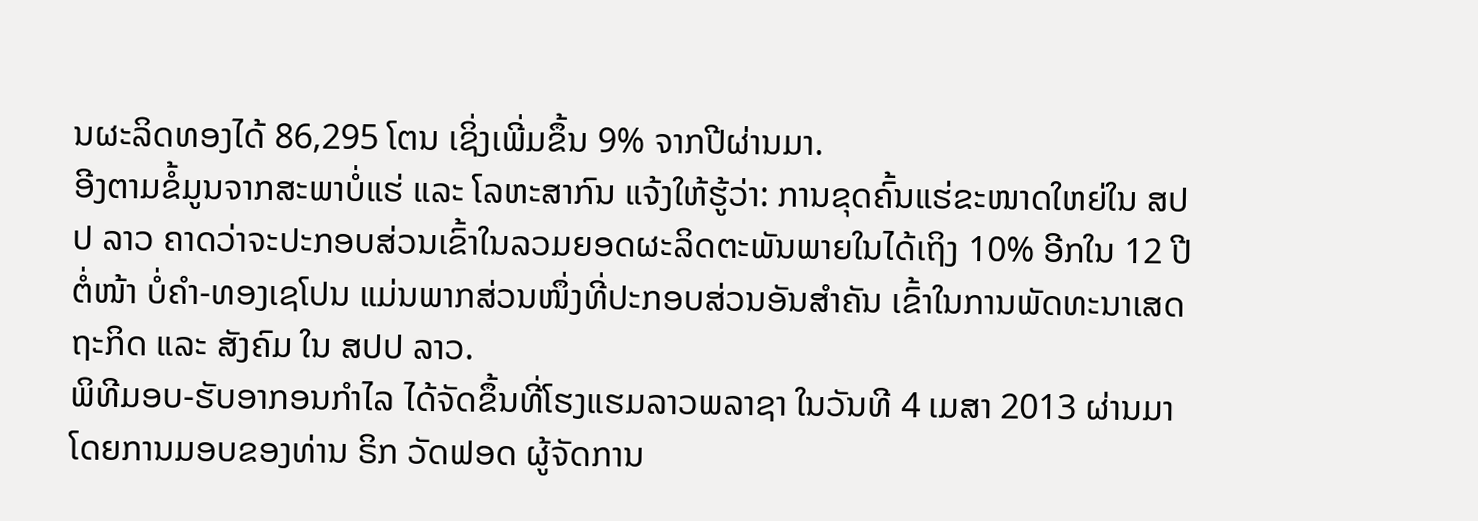ນຜະລິດທອງໄດ້ 86,295 ໂຕນ ເຊິ່ງເພີ່ມຂຶ້ນ 9% ຈາກປີຜ່ານມາ.
ອີງຕາມຂໍ້ມູນຈາກສະພາບໍ່ແຮ່ ແລະ ໂລຫະສາກົນ ແຈ້ງໃຫ້ຮູ້ວ່າ: ການຂຸດຄົ້ນແຮ່ຂະໜາດໃຫຍ່ໃນ ສປປ ລາວ ຄາດວ່າຈະປະກອບສ່ວນເຂົ້າໃນລວມຍອດຜະລິດຕະພັນພາຍໃນໄດ້ເຖິງ 10% ອີກໃນ 12 ປີຕໍ່ໜ້າ ບໍ່ຄຳ-ທອງເຊໂປນ ແມ່ນພາກສ່ວນໜຶ່ງທີ່ປະກອບສ່ວນອັນສຳຄັນ ເຂົ້າໃນການພັດທະນາເສດຖະກິດ ແລະ ສັງຄົມ ໃນ ສປປ ລາວ.
ພິທີມອບ-ຮັບອາກອນກຳໄລ ໄດ້ຈັດຂຶ້ນທີ່ໂຮງແຮມລາວພລາຊາ ໃນວັນທີ 4 ເມສາ 2013 ຜ່ານມາ ໂດຍການມອບຂອງທ່ານ ຣິກ ວັດຟອດ ຜູ້ຈັດການ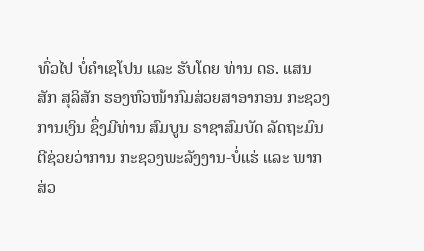ທົ່ວໄປ ບໍ່ຄຳເຊໂປນ ແລະ ຮັບໂດຍ ທ່ານ ດຣ. ແສນສັກ ສຸລິສັກ ຮອງຫົວໜ້າກົມສ່ວຍສາອາກອນ ກະຊວງການເງິນ ຊຶ່ງມີທ່ານ ສົມບູນ ຣາຊາສົມບັດ ລັດຖະມົນຕີຊ່ວຍວ່າການ ກະຊວງພະລັງງານ-ບໍ່ແຮ່ ແລະ ພາກສ່ວ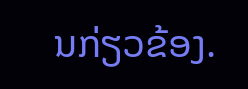ນກ່ຽວຂ້ອງ.